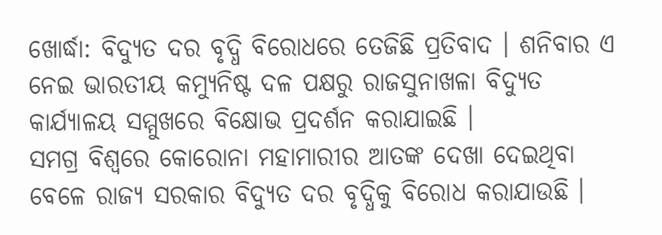ଖୋର୍ଦ୍ଧା: ବିଦ୍ୟୁତ ଦର ବୃଦ୍ଧି ବିରୋଧରେ ତେଜିଛି ପ୍ରତିବାଦ । ଶନିବାର ଏ ନେଇ ଭାରତୀୟ କମ୍ୟୁନିଷ୍ଟ ଦଳ ପକ୍ଷରୁ ରାଜସୁନାଖଳା ବିଦ୍ୟୁତ କାର୍ଯ୍ୟାଳୟ ସମ୍ମୁଖରେ ବିକ୍ଷୋଭ ପ୍ରଦର୍ଶନ କରାଯାଇଛି ।
ସମଗ୍ର ବିଶ୍ବରେ କୋରୋନା ମହାମାରୀର ଆତଙ୍କ ଦେଖା ଦେଇଥିବା ବେଳେ ରାଜ୍ୟ ସରକାର ବିଦ୍ୟୁତ ଦର ବୃଦ୍ଧିକୁ ବିରୋଧ କରାଯାଉଛି ।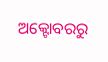ଅକ୍ଟୋବରରୁ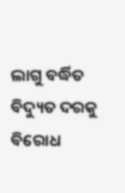ଲାଗୁ ବର୍ଦ୍ଧିତ ବିଦ୍ୟୁତ ଦରକୁ ବିରୋଧ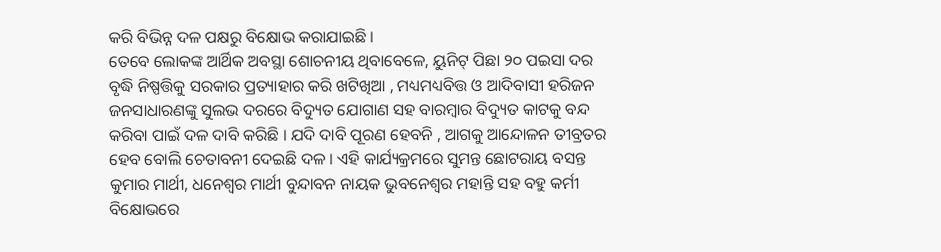କରି ବିଭିନ୍ନ ଦଳ ପକ୍ଷରୁ ବିକ୍ଷୋଭ କରାଯାଇଛି ।
ତେବେ ଲୋକଙ୍କ ଆର୍ଥିକ ଅବସ୍ଥା ଶୋଚନୀୟ ଥିବାବେଳେ, ୟୁନିଟ୍ ପିଛା ୨୦ ପଇସା ଦର ବୃଦ୍ଧି ନିଷ୍ପତ୍ତିକୁ ସରକାର ପ୍ରତ୍ୟାହାର କରି ଖଟିଖିଆ , ମଧ୍ୟମଧ୍ୟବିତ୍ତ ଓ ଆଦିବାସୀ ହରିଜନ ଜନସାଧାରଣଙ୍କୁ ସୁଲଭ ଦରରେ ବିଦ୍ୟୁତ ଯୋଗାଣ ସହ ବାରମ୍ବାର ବିଦ୍ୟୁତ କାଟକୁ ବନ୍ଦ କରିବା ପାଇଁ ଦଳ ଦାବି କରିଛି । ଯଦି ଦାବି ପୂରଣ ହେବନି , ଆଗକୁ ଆନ୍ଦୋଳନ ତୀବ୍ରତର ହେବ ବୋଲି ଚେତାବନୀ ଦେଇଛି ଦଳ । ଏହି କାର୍ଯ୍ୟକ୍ରମରେ ସୁମନ୍ତ ଛୋଟରାୟ ବସନ୍ତ କୁମାର ମାର୍ଥୀ, ଧନେଶ୍ଵର ମାର୍ଥୀ ବୁନ୍ଦାବନ ନାୟକ ଭୁବନେଶ୍ବର ମହାନ୍ତି ସହ ବହୁ କର୍ମୀ ବିକ୍ଷୋଭରେ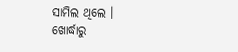ସାମିଲ ଥିଲେ ।
ଖୋର୍ଦ୍ଧାରୁ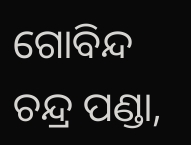ଗୋବିନ୍ଦ ଚନ୍ଦ୍ର ପଣ୍ଡା,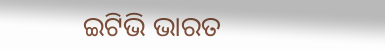ଇଟିଭି ଭାରତ